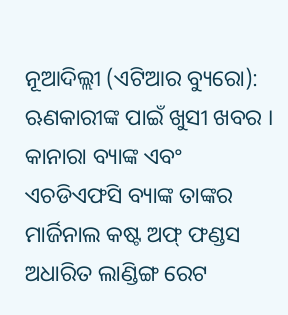ନୂଆଦିଲ୍ଲୀ (ଏଟିଆର ବ୍ୟୁରୋ): ଋଣକାରୀଙ୍କ ପାଇଁ ଖୁସୀ ଖବର । କାନାରା ବ୍ୟାଙ୍କ ଏବଂ ଏଚଡିଏଫସି ବ୍ୟାଙ୍କ ତାଙ୍କର ମାର୍ଜିନାଲ କଷ୍ଟ ଅଫ୍ ଫଣ୍ଡସ ଅଧାରିତ ଲାଣ୍ଡିଙ୍ଗ ରେଟ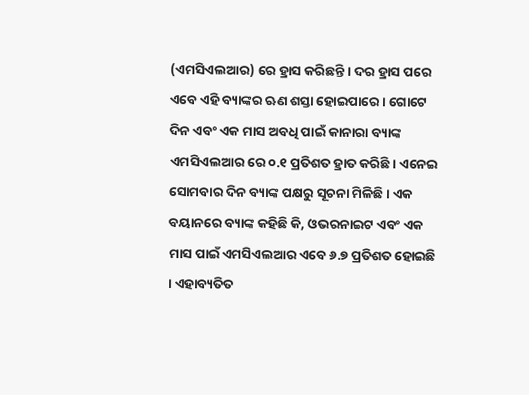(ଏମସିଏଲଆର) ରେ ହ୍ରାସ କରିଛନ୍ତି । ଦର ହ୍ରାସ ପରେ ଏବେ ଏହି ବ୍ୟାଙ୍କର ଋଣ ଶସ୍ତା ହୋଇପାରେ । ଗୋଟେ ଦିନ ଏବଂ ଏକ ମାସ ଅବଧି ପାଇଁ କାନାରା ବ୍ୟାଙ୍କ ଏମସିଏଲଆର ରେ ୦.୧ ପ୍ରତିଶତ ହ୍ରାତ କରିଛି । ଏନେଇ ସୋମବାର ଦିନ ବ୍ୟାଙ୍କ ପକ୍ଷରୁ ସୂଚନା ମିଳିଛି । ଏକ ବୟାନରେ ବ୍ୟାଙ୍କ କହିଛି କି, ଓଭରନାଇଟ ଏବଂ ଏକ ମାସ ପାଇଁ ଏମସିଏଲଆର ଏବେ ୬.୭ ପ୍ରତିଶତ ହୋଇଛି । ଏହାବ୍ୟତିତ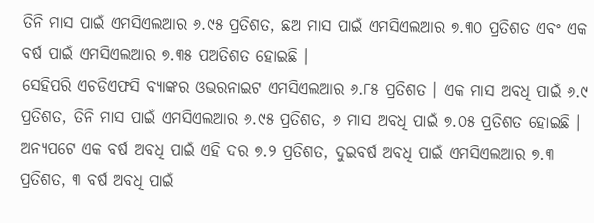ତିନି ମାସ ପାଇଁ ଏମସିଏଲଆର ୬.୯୫ ପ୍ରତିଶତ, ଛଅ ମାସ ପାଇଁ ଏମସିଏଲଆର ୭.୩୦ ପ୍ରତିଶତ ଏବଂ ଏକ ବର୍ଷ ପାଇଁ ଏମସିଏଲଆର ୭.୩୫ ପଅତିଶତ ହୋଇଛି ।
ସେହିପରି ଏଚଡିଏଫସି ବ୍ୟାଙ୍କର ଓଭରନାଇଟ ଏମସିଏଲଆର ୬.୮୫ ପ୍ରତିଶତ । ଏକ ମାସ ଅବଧି ପାଇଁ ୬.୯ ପ୍ରତିଶତ, ତିନି ମାସ ପାଇଁ ଏମସିଏଲଆର ୬.୯୫ ପ୍ରତିଶତ, ୬ ମାସ ଅବଧି ପାଇଁ ୭.୦୫ ପ୍ରତିଶତ ହୋଇଛି । ଅନ୍ୟପଟେ ଏକ ବର୍ଷ ଅବଧି ପାଇଁ ଏହି ଦର ୭.୨ ପ୍ରତିଶତ, ଦୁଇବର୍ଷ ଅବଧି ପାଇଁ ଏମସିଏଲଆର ୭.୩ ପ୍ରତିଶତ, ୩ ବର୍ଷ ଅବଧି ପାଇଁ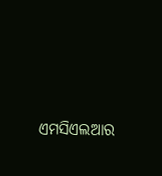ଏମସିଏଲଆର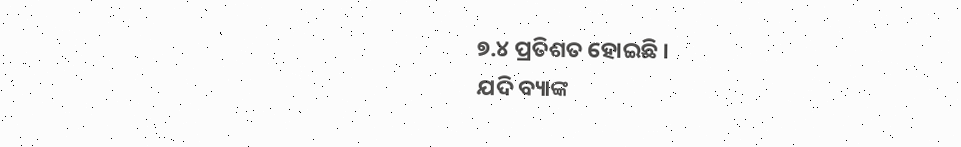୭.୪ ପ୍ରତିଶତ ହୋଇଛି ।
ଯଦି ବ୍ୟାଙ୍କ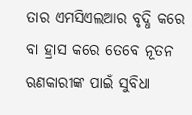ତାର ଏମସିଏଲଆର ବୃଦ୍ଧି କରେ ବା ହ୍ରାସ କରେ ତେବେ ନୂତନ ଋଣକାରୀଙ୍କ ପାଇଁ ସୁବିଧା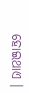ହୋଇଥାଏ ।